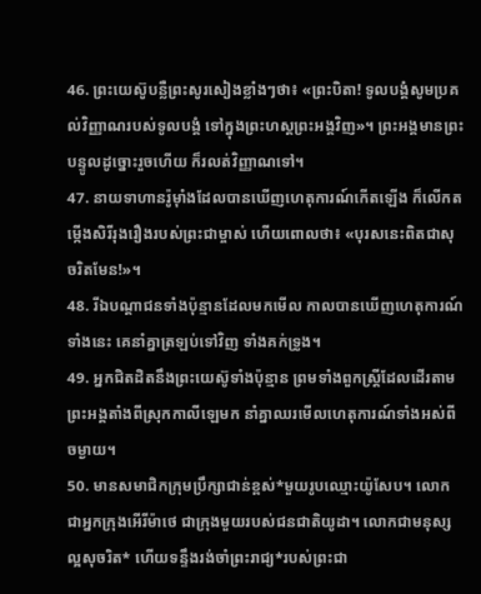46. ព្រះយេស៊ូបន្លឺព្រះសូរសៀងខ្លាំងៗថា៖ «ព្រះបិតា! ទូលបង្គំសូមប្រគល់វិញ្ញាណរបស់ទូលបង្គំ ទៅក្នុងព្រះហស្ដព្រះអង្គវិញ»។ ព្រះអង្គមានព្រះបន្ទូលដូច្នោះរួចហើយ ក៏រលត់វិញ្ញាណទៅ។
47. នាយទាហានរ៉ូម៉ាំងដែលបានឃើញហេតុការណ៍កើតឡើង ក៏លើកតម្កើងសិរីរុងរឿងរបស់ព្រះជាម្ចាស់ ហើយពោលថា៖ «បុរសនេះពិតជាសុចរិតមែន!»។
48. រីឯបណ្ដាជនទាំងប៉ុន្មានដែលមកមើល កាលបានឃើញហេតុការណ៍ទាំងនេះ គេនាំគ្នាត្រឡប់ទៅវិញ ទាំងគក់ទ្រូង។
49. អ្នកជិតដិតនឹងព្រះយេស៊ូទាំងប៉ុន្មាន ព្រមទាំងពួកស្ត្រីដែលដើរតាមព្រះអង្គតាំងពីស្រុកកាលីឡេមក នាំគ្នាឈរមើលហេតុការណ៍ទាំងអស់ពីចម្ងាយ។
50. មានសមាជិកក្រុមប្រឹក្សាជាន់ខ្ពស់*មួយរូបឈ្មោះយ៉ូសែប។ លោកជាអ្នកក្រុងអើរីម៉ាថេ ជាក្រុងមួយរបស់ជនជាតិយូដា។ លោកជាមនុស្សល្អសុចរិត* ហើយទន្ទឹងរង់ចាំព្រះរាជ្យ*របស់ព្រះជា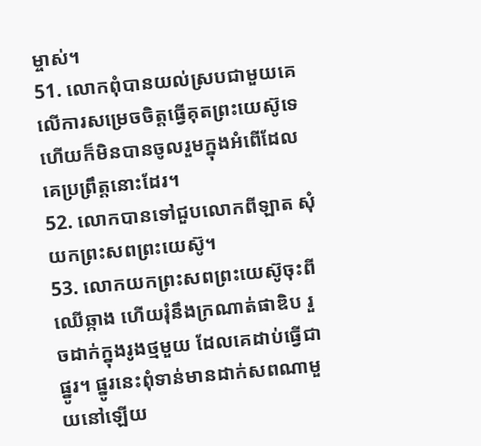ម្ចាស់។
51. លោកពុំបានយល់ស្របជាមួយគេលើការសម្រេចចិត្តធ្វើគុតព្រះយេស៊ូទេ ហើយក៏មិនបានចូលរួមក្នុងអំពើដែលគេប្រព្រឹត្តនោះដែរ។
52. លោកបានទៅជួបលោកពីឡាត សុំយកព្រះសពព្រះយេស៊ូ។
53. លោកយកព្រះសពព្រះយេស៊ូចុះពីឈើឆ្កាង ហើយរុំនឹងក្រណាត់ផាឌិប រួចដាក់ក្នុងរូងថ្មមួយ ដែលគេដាប់ធ្វើជាផ្នូរ។ ផ្នូរនេះពុំទាន់មានដាក់សពណាមួយនៅឡើយ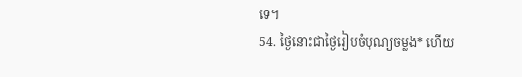ទេ។
54. ថ្ងៃនោះជាថ្ងៃរៀបចំបុណ្យចម្លង* ហើយ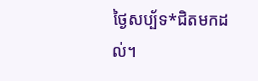ថ្ងៃសប្ប័ទ*ជិតមកដល់។